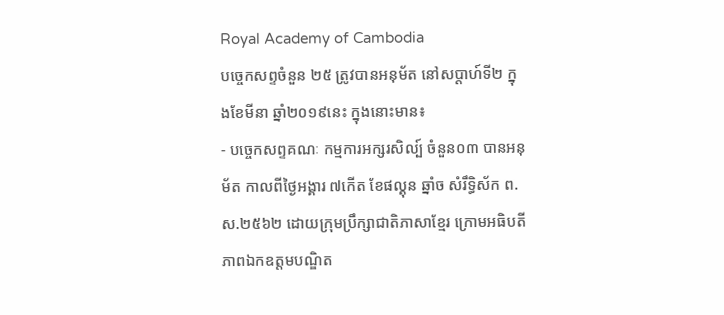Royal Academy of Cambodia
បច្ចេកសព្ទចំនួន ២៥ ត្រូវបានអនុម័ត នៅសប្តាហ៍ទី២ ក្នុងខែមីនា ឆ្នាំ២០១៩នេះ ក្នុងនោះមាន៖
- បច្ចេកសព្ទគណៈ កម្មការអក្សរសិល្ប៍ ចំនួន០៣ បានអនុម័ត កាលពីថ្ងៃអង្គារ ៧កើត ខែផល្គុន ឆ្នាំច សំរឹទ្ធិស័ក ព.ស.២៥៦២ ដោយក្រុមប្រឹក្សាជាតិភាសាខ្មែរ ក្រោមអធិបតីភាពឯកឧត្តមបណ្ឌិត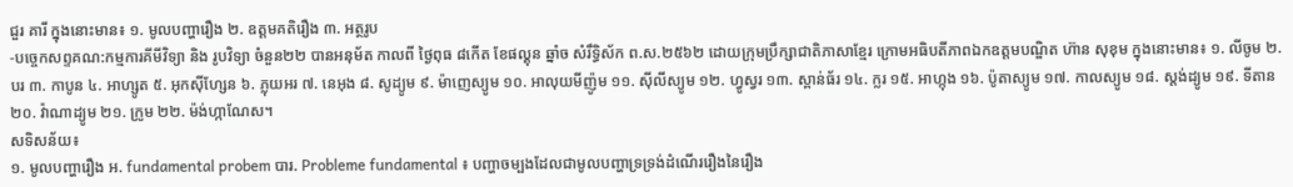ជួរ គារី ក្នុងនោះមាន៖ ១. មូលបញ្ហារឿង ២. ឧត្តមគតិរឿង ៣. អត្ថរូប
-បច្ចេកសព្ទគណ:កម្មការគីមីវិទ្យា និង រូបវិទ្យា ចំនួន២២ បានអនុម័ត កាលពី ថ្ងៃពុធ ៨កើត ខែផល្គុន ឆ្នាំច សំរឹទ្ធិស័ក ព.ស.២៥៦២ ដោយក្រុមប្រឹក្សាជាតិភាសាខ្មែរ ក្រោមអធិបតីភាពឯកឧត្តមបណ្ឌិត ហ៊ាន សុខុម ក្នុងនោះមាន៖ ១. លីចូម ២. បរ ៣. កាបូន ៤. អាហ្សូត ៥. អុកស៊ីហ្សែន ៦. ភ្លុយអរ ៧. នេអុង ៨. សូដ្យូម ៩. ម៉ាញេស្យូម ១០. អាលុយមីញ៉ូម ១១. ស៊ីលីស្យូម ១២. ហ្វូស្វរ ១៣. ស្ពាន់ធ័រ ១៤. ក្លរ ១៥. អាហ្កុង ១៦. ប៉ូតាស្យូម ១៧. កាលស្យូម ១៨. ស្តង់ដ្យូម ១៩. ទីតាន ២០. វ៉ាណាដ្យូម ២១. ក្រូម ២២. ម៉ង់ហ្កាណែស។
សទិសន័យ៖
១. មូលបញ្ហារឿង អ. fundamental probem បារ. Probleme fundamental ៖ បញ្ហាចម្បងដែលជាមូលបញ្ហាទ្រទ្រង់ដំណើររឿងនៃរឿង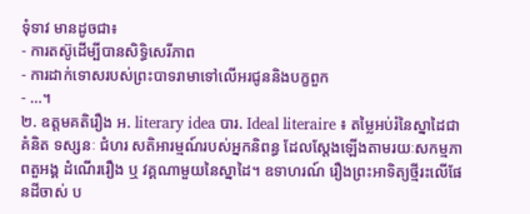ទុំទាវ មានដូចជា៖
- ការតស៊ូដើម្បីបានសិទ្ធិសេរីភាព
- ការដាក់ទោសរបស់ព្រះបាទរាមាទៅលើអរជូននិងបក្ខពួក
- ...។
២. ឧត្តមគតិរឿង អ. literary idea បារ. Ideal literaire ៖ តម្លៃអប់រំនៃស្នាដៃជាគំនិត ទស្សនៈ ជំហរ សតិអារម្មណ៍របស់អ្នកនិពន្ធ ដែលស្តែងឡើងតាមរយៈសកម្មភាពតួអង្គ ដំណើររឿង ឬ វគ្គណាមួយនៃស្នាដៃ។ ឧទាហរណ៍ រឿងព្រះអាទិត្យថ្មីរះលើផែនដីចាស់ ប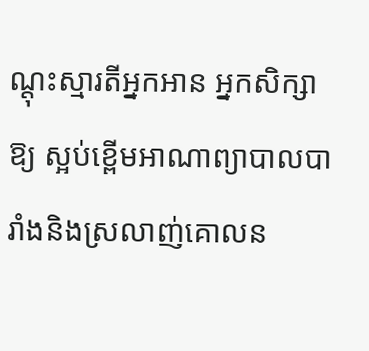ណ្តុះស្មារតីអ្នកអាន អ្នកសិក្សាឱ្យ ស្អប់ខ្ពើមអាណាព្យាបាលបារាំងនិងស្រលាញ់គោលន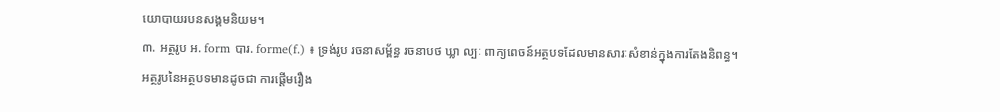យោបាយរបនសង្គមនិយម។
៣. អត្ថរូប អ. form បារ. forme(f.) ៖ ទ្រង់រូប រចនាសម្ព័ន្ធ រចនាបថ ឃ្លា ល្បៈ ពាក្យពេចន៍អត្ថបទដែលមានសារៈសំខាន់ក្នុងការតែងនិពន្ធ។
អត្ថរូបនៃអត្ថបទមានដូចជា ការផ្តើមរឿង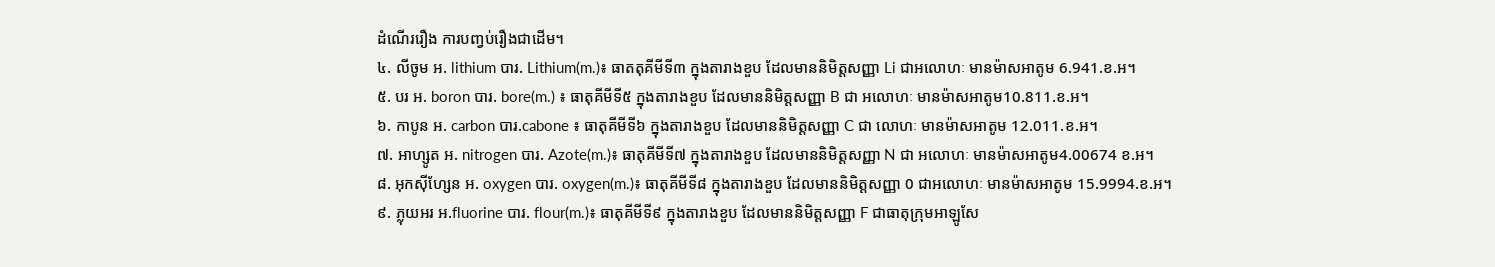ដំណើររឿង ការបញ្វប់រឿងជាដើម។
៤. លីចូម អ. lithium បារ. Lithium(m.)៖ ធាតតុគីមីទី៣ ក្នុងតារាងខួប ដែលមាននិមិត្តសញ្ញា Li ជាអលោហៈ មានម៉ាសអាតូម 6.941.ខ.អ។
៥. បរ អ. boron បារ. bore(m.) ៖ ធាតុគីមីទី៥ ក្នុងតារាងខួប ដែលមាននិមិត្តសញ្ញា B ជា អលោហៈ មានម៉ាសអាតូម10.811.ខ.អ។
៦. កាបូន អ. carbon បារ.cabone ៖ ធាតុគីមីទី៦ ក្នុងតារាងខួប ដែលមាននិមិត្តសញ្ញា C ជា លោហៈ មានម៉ាសអាតូម 12.011.ខ.អ។
៧. អាហ្សូត អ. nitrogen បារ. Azote(m.)៖ ធាតុគីមីទី៧ ក្នុងតារាងខួប ដែលមាននិមិត្តសញ្ញា N ជា អលោហៈ មានម៉ាសអាតូម4.00674 ខ.អ។
៨. អុកស៊ីហ្សែន អ. oxygen បារ. oxygen(m.)៖ ធាតុគីមីទី៨ ក្នុងតារាងខួប ដែលមាននិមិត្តសញ្ញា 0 ជាអលោហៈ មានម៉ាសអាតូម 15.9994.ខ.អ។
៩. ភ្លុយអរ អ.fluorine បារ. flour(m.)៖ ធាតុគីមីទី៩ ក្នុងតារាងខួប ដែលមាននិមិត្តសញ្ញា F ជាធាតុក្រុមអាឡូសែ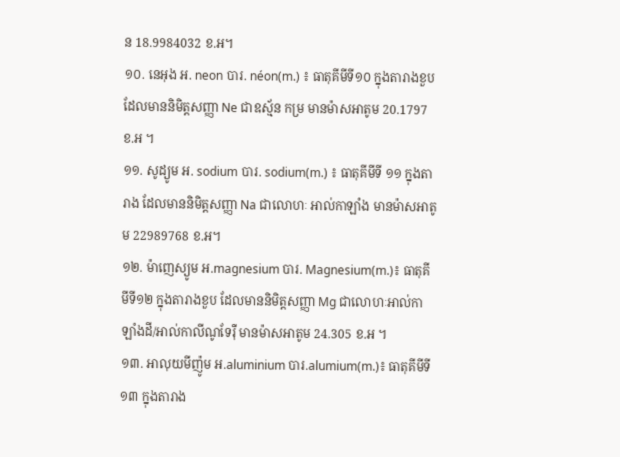ន 18.9984032 ខ.អ។
១០. នេអុង អ. neon បារ. néon(m.) ៖ ធាតុគីមីទី១០ ក្នុងតារាងខួប ដែលមាននិមិត្តសញ្ញា Ne ជាឧស្ម័ន កម្រ មានម៉ាសអាតូម 20.1797 ខ.អ ។
១១. សូដ្យូម អ. sodium បារ. sodium(m.) ៖ ធាតុគីមីទី ១១ ក្នុងតារាង ដែលមាននិមិត្តសញ្ញា Na ជាលោហៈ អាល់កាឡាំង មានម៉ាសអាតូម 22989768 ខ.អ។
១២. ម៉ាញេស្យូម អ.magnesium បារ. Magnesium(m.)៖ ធាតុគីមីទី១២ ក្នុងតារាងខួប ដែលមាននិមិត្តសញ្ញា Mg ជាលោហៈអាល់កាឡាំងដី/អាល់កាលីណូទែរ៉ឺ មានម៉ាសអាតូម 24.305 ខ.អ ។
១៣. អាលុយមីញ៉ូម អ.aluminium បារ.alumium(m.)៖ ធាតុគីមីទី១៣ ក្នុងតារាង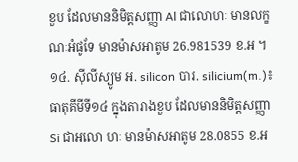ខួប ដែលមាននិមិត្តសញ្ញា Al ជាលោហៈ មានលក្ខណៈអំផូទែ មានម៉ាសអាតូម 26.981539 ខ.អ ។
១៤. ស៊ីលីស្យូម អ. silicon បារ. silicium(m.)៖ ធាតុគីមីទី១៤ ក្នុងតារាងខួប ដែលមាននិមិត្តសញ្ញា Si ជាអលោ ហៈ មានម៉ាសអាតូម 28.0855 ខ.អ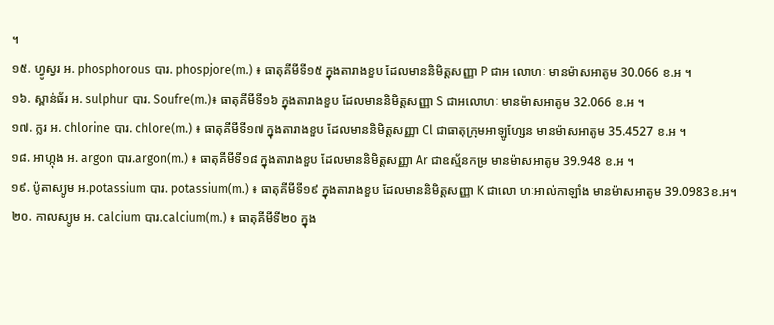។
១៥. ហ្វូស្វរ អ. phosphorous បារ. phospjore(m.) ៖ ធាតុគីមីទី១៥ ក្នុងតារាងខួប ដែលមាននិមិត្តសញ្ញា P ជាអ លោហៈ មានម៉ាសអាតូម 30.066 ខ.អ ។
១៦. ស្ពាន់ធ័រ អ. sulphur បារ. Soufre(m.)៖ ធាតុគីមីទី១៦ ក្នុងតារាងខួប ដែលមាននិមិត្តសញ្ញា S ជាអលោហៈ មានម៉ាសអាតូម 32.066 ខ.អ ។
១៧. ក្លរ អ. chlorine បារ. chlore(m.) ៖ ធាតុគីមីទី១៧ ក្នុងតារាងខួប ដែលមាននិមិត្តសញ្ញា Cl ជាធាតុក្រុមអាឡូហ្សែន មានម៉ាសអាតូម 35.4527 ខ.អ ។
១៨. អាហ្កុង អ. argon បារ.argon(m.) ៖ ធាតុគីមីទី១៨ ក្នុងតារាងខួប ដែលមាននិមិត្តសញ្ញា Ar ជាឧស្ម័នកម្រ មានម៉ាសអាតូម 39.948 ខ.អ ។
១៩. ប៉ូតាស្យូម អ.potassium បារ. potassium(m.) ៖ ធាតុគីមីទី១៩ ក្នុងតារាងខួប ដែលមាននិមិត្តសញ្ញា K ជាលោ ហៈអាល់កាឡាំង មានម៉ាសអាតូម 39.0983ខ.អ។
២០. កាលស្យូម អ. calcium បារ.calcium(m.) ៖ ធាតុគីមីទី២០ ក្នុង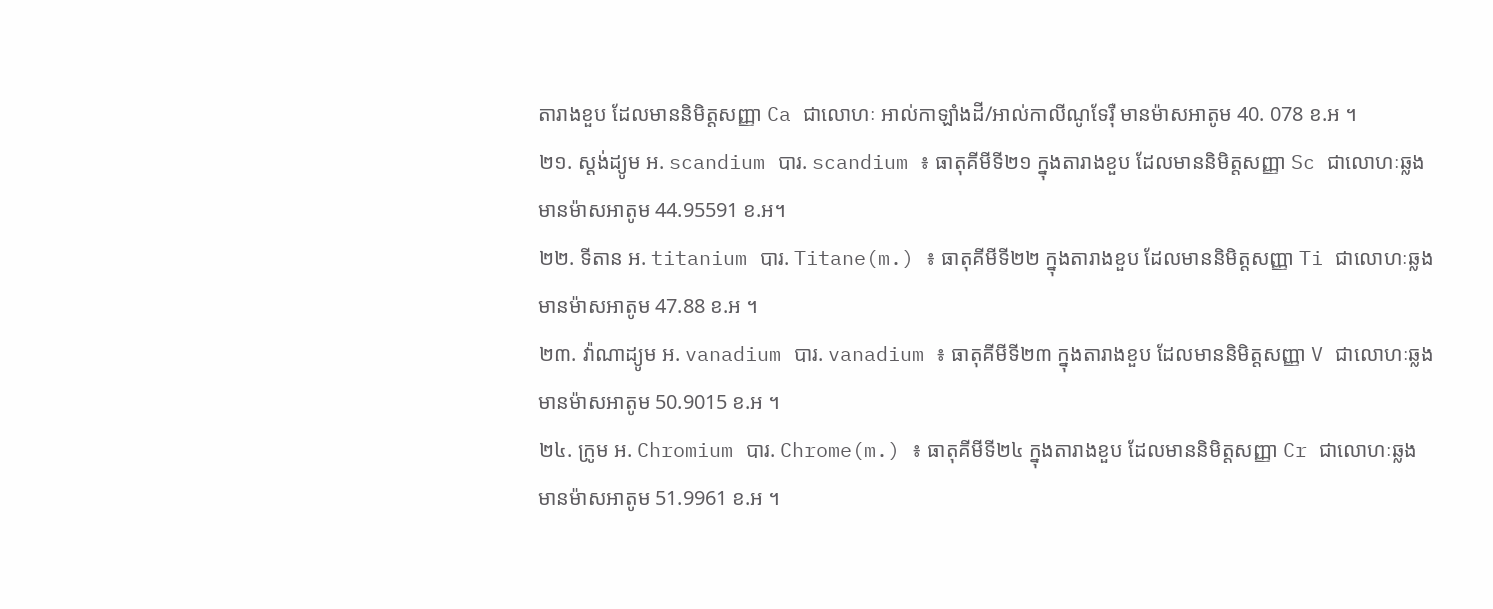តារាងខួប ដែលមាននិមិត្តសញ្ញា Ca ជាលោហៈ អាល់កាឡាំងដី/អាល់កាលីណូទែរ៉ឺ មានម៉ាសអាតូម 40. 078 ខ.អ ។
២១. ស្តង់ដ្យូម អ. scandium បារ. scandium ៖ ធាតុគីមីទី២១ ក្នុងតារាងខួប ដែលមាននិមិត្តសញ្ញា Sc ជាលោហៈឆ្លង មានម៉ាសអាតូម 44.95591 ខ.អ។
២២. ទីតាន អ. titanium បារ. Titane(m.) ៖ ធាតុគីមីទី២២ ក្នុងតារាងខួប ដែលមាននិមិត្តសញ្ញា Ti ជាលោហៈឆ្លង មានម៉ាសអាតូម 47.88 ខ.អ ។
២៣. វ៉ាណាដ្យូម អ. vanadium បារ. vanadium ៖ ធាតុគីមីទី២៣ ក្នុងតារាងខួប ដែលមាននិមិត្តសញ្ញា V ជាលោហៈឆ្លង មានម៉ាសអាតូម 50.9015 ខ.អ ។
២៤. ក្រូម អ. Chromium បារ. Chrome(m.) ៖ ធាតុគីមីទី២៤ ក្នុងតារាងខួប ដែលមាននិមិត្តសញ្ញា Cr ជាលោហៈឆ្លង មានម៉ាសអាតូម 51.9961 ខ.អ ។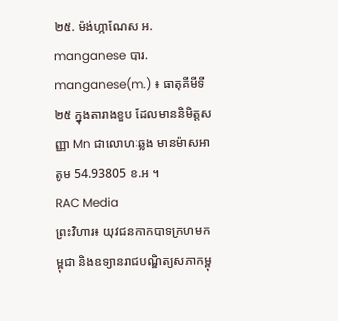២៥. ម៉ង់ហ្កាណែស អ. manganese បារ. manganese(m.) ៖ ធាតុគីមីទី២៥ ក្នុងតារាងខួប ដែលមាននិមិត្តសញ្ញា Mn ជាលោហៈឆ្លង មានម៉ាសអាតូម 54.93805 ខ.អ ។
RAC Media
ព្រះវិហារ៖ យុវជនកាកបាទក្រហមកម្ពុជា និងឧទ្យានរាជបណ្ឌិត្យសភាកម្ពុ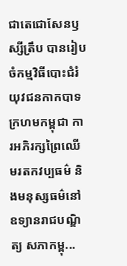ជាតេជោសែនឫស្សីត្រឹប បានរៀបចំកម្មវិធីបោះជំរំយុវជនកាកបាទក្រហមកម្ពុជា ការអភិរក្សព្រៃឈើ មរតកវប្បធម៌ និងមនុស្សធម៌នៅឧទ្យានរាជបណ្ឌិត្យ សភាកម្ពុ...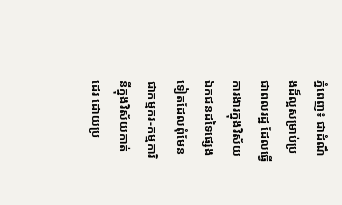ភ្នំពេញ៖ ជាដំណឹងដ៏ល្អសម្រាប់ប្រជាពលរដ្ឋ ដែលធ្វើការងារក្នុងវិស័យឯកជនដទៃផ្សេងទៀតដែលពុំមែនជាកម្មករ-កម្មការិនីក្នុងវិស័យកាត់ដេរ ដោយប្រ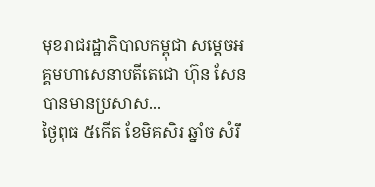មុខរាជរដ្ឋាភិបាលកម្ពុជា សម្ដេចអគ្គមហាសេនាបតីតេជោ ហ៊ុន សែន បានមានប្រសាស...
ថ្ងៃពុធ ៥កើត ខែមិគសិរ ឆ្នាំច សំរឹ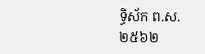ទ្ធិស័ក ព.ស.២៥៦២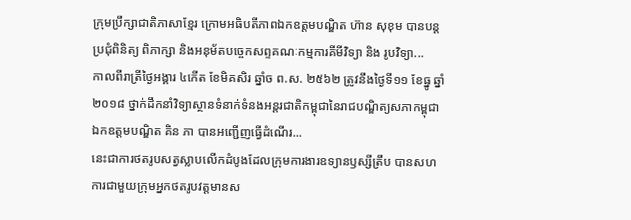ក្រុមប្រឹក្សាជាតិភាសាខ្មែរ ក្រោមអធិបតីភាពឯកឧត្តមបណ្ឌិត ហ៊ាន សុខុម បានបន្តប្រជុំពិនិត្យ ពិភាក្សា និងអនុម័តបច្ចេកសព្ទគណៈកម្មការគីមីវិទ្យា និង រូបវិទ្យា...
កាលពីរាត្រីថ្ងៃអង្គារ ៤កើត ខែមិគសិរ ឆ្នាំច ព.ស. ២៥៦២ ត្រូវនឹងថ្ងៃទី១១ ខែធ្នូ ឆ្នាំ២០១៨ ថ្នាក់ដឹកនាំវិទ្យាស្ថានទំនាក់ទំនងអន្តរជាតិកម្ពុជានៃរាជបណ្ឌិត្យសភាកម្ពុជា ឯកឧត្តមបណ្ឌិត គិន ភា បានអញ្ជើញធ្វើដំណើរ...
នេះជាការថតរូបសត្វស្លាបលើកដំបូងដែលក្រុមការងារឧទ្យានឫស្សីត្រឹប បានសហការជាមួយក្រុមអ្នកថតរូបវត្តមានស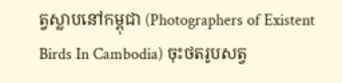ត្វស្លាបនៅកម្ពុជា (Photographers of Existent Birds In Cambodia) ចុះថតរូបសត្វ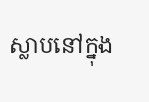ស្លាបនៅក្នុង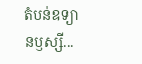តំបន់ឧទ្យានឫស្សី...